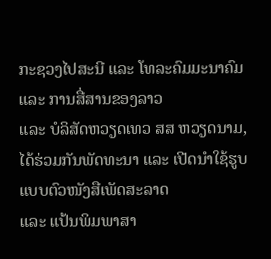ກະຊວງໄປສະນີ ແລະ ໂທລະຄົມມະນາຄົມ ແລະ ການສື່ສານຂອງລາວ
ແລະ ບໍລິສັດຫວຽດເທວ ສສ ຫວຽດນາມ, ໄດ້ຮ່ວມກັນພັດທະນາ ແລະ ເປີດນຳໃຊ້ຮູບແບບຕົວໜັງສືເພັດສະລາດ
ແລະ ແປ້ນພິມພາສາ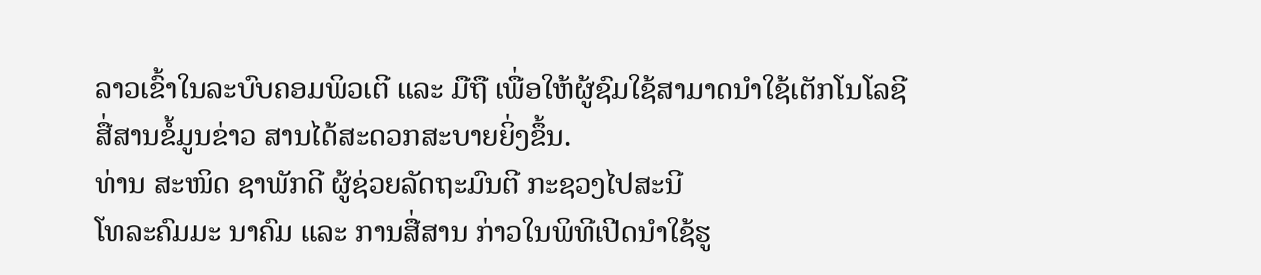ລາວເຂົ້າໃນລະບົບຄອມພິວເຕີ ແລະ ມືຖື ເພື່ອໃຫ້ຜູ້ຊົມໃຊ້ສາມາດນຳໃຊ້ເຕັກໂນໂລຊີ
ສື່ສານຂໍ້ມູນຂ່າວ ສານໄດ້ສະດວກສະບາຍຍິ່ງຂຶ້ນ.
ທ່ານ ສະໜິດ ຊາພັກດີ ຜູ້ຊ່ວຍລັດຖະມົນຕີ ກະຊວງໄປສະນີ
ໂທລະຄົມມະ ນາຄົມ ແລະ ການສື່ສານ ກ່າວໃນພິທີເປີດນຳໃຊ້ຮູ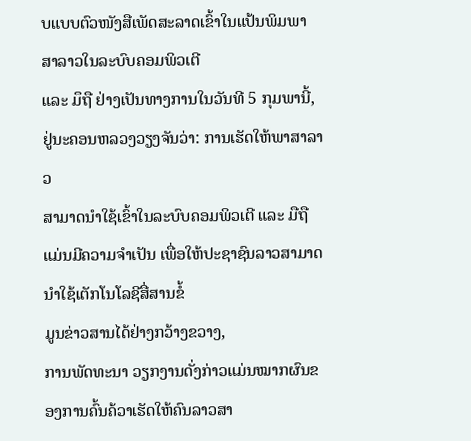ບແບບຕົວໜັງສືເພັດສະລາດເຂົ້າໃນແປ້ນພິມພາສາລາວໃນລະບົບຄອມພິວເຕີ
ແລະ ມຶຖື ຢ່າງເປັນທາງການໃນວັນທີ 5 ກຸມພານີ້,ຢູ່ນະຄອນຫລວງວຽງຈັນວ່າ: ການເຮັດໃຫ້ພາສາລາວ
ສາມາດນຳໃຊ້ເຂົ້າໃນລະບົບຄອມພິວເຕີ ແລະ ມືຖື ແມ່ນມີຄວາມຈຳເປັນ ເພື່ອໃຫ້ປະຊາຊົນລາວສາມາດນຳໃຊ້ເຕັກໂນໂລຊີສື່ສານຂໍ້
ມູນຂ່າວສານໄດ້ຢ່າງກວ້າງຂວາງ,
ການພັດທະນາ ວຽກງານດັ່ງກ່າວແມ່ນໝາກຜົນຂອງການຄົ້ນຄ້ວາເຮັດໃຫ້ຄົນລາວສາ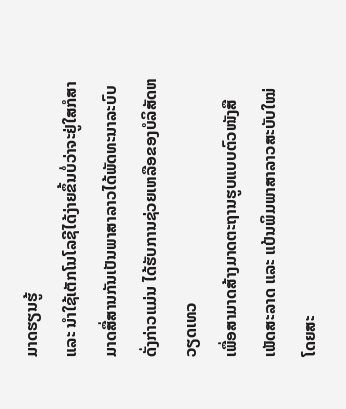ມາດຮຽນຮູ້
ແລະ ນຳໃຊ້ເຕັກໂນໂລຊີໄດ້ງ່າຍຂຶ້ນບໍ່ວ່າຈະຢູ່ໃສກໍສາມາດສື່ສານກັນເປັນພາສາລາວໄດ້ພັດທະນາລະບົບດັ່ງກ່າວແມ່ນ ໄດ້ຮັບການຊ່ວຍເຫລືອຂອງບໍລິສັດຫວຽດເທວ
ເພື່ອສາມາດສ້າງມາດຕະຖານຮູບແບບຕົວໜັງສືເພັດສະລາດ ແລະ ແປ້ນພິມພາສາລາວສະບັບໃໝ່ໂດຍສະ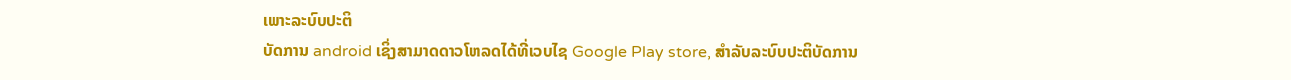ເພາະລະບົບປະຕິ
ບັດການ android ເຊິ່ງສາມາດດາວໂຫລດໄດ້ທີ່ເວບໄຊ Google Play store, ສຳລັບລະບົບປະຕິບັດການ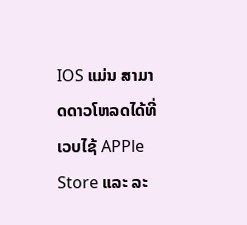IOS ແມ່ນ ສາມາດດາວໂຫລດໄດ້ທີ່ເວບໄຊ້ APPle Store ແລະ ລະ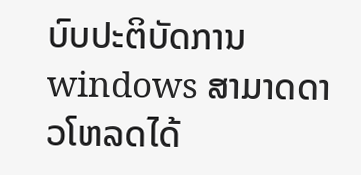ບົບປະຕິບັດການ
windows ສາມາດດາວໂຫລດໄດ້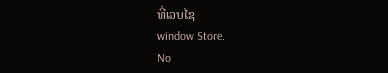ທີ່ເວບໄຊ
window Store.
No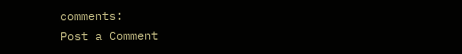comments:
Post a Comment